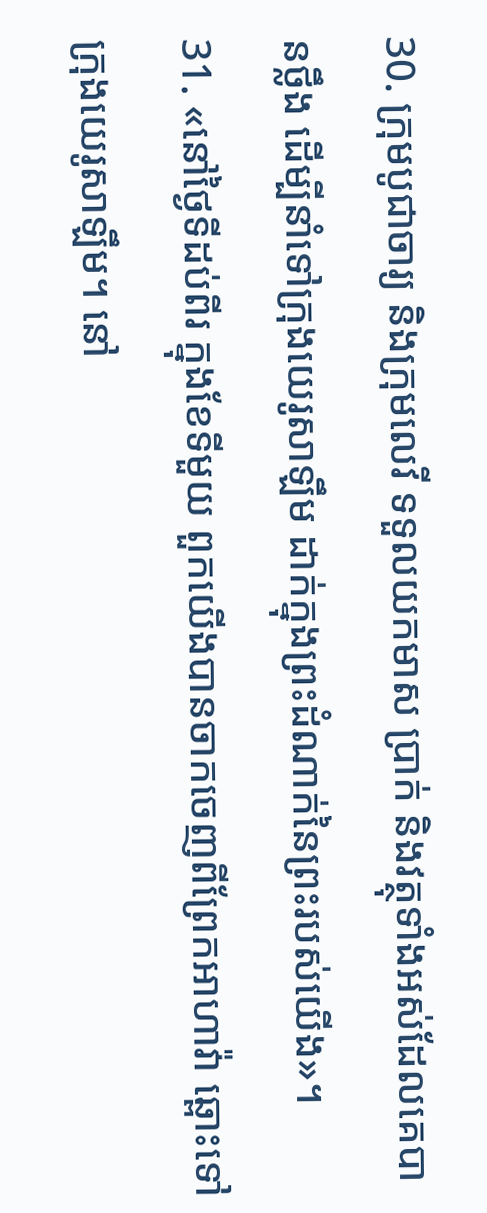30. ក្រុមបូជាចារ្យ និងក្រុមលេវី ទទួលយកមាស ប្រាក់ និងវត្ថុទាំងអស់ដែលគេបានថ្លឹង ដើម្បីនាំទៅក្រុងយេរូសាឡឹម ដាក់ក្នុងព្រះដំណាក់នៃព្រះរបស់យើង»។
31. «នៅថ្ងៃទីដប់ពីរ ក្នុងខែទីមួយ ពួកយើងបានចាកចេញពីព្រែកអាហាវ៉ា ឆ្ពោះទៅក្រុងយេរូសាឡឹម។ នៅ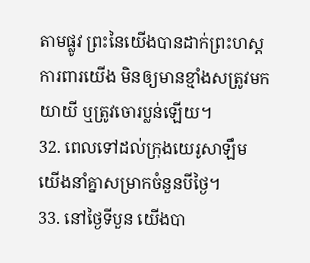តាមផ្លូវ ព្រះនៃយើងបានដាក់ព្រះហស្ដការពារយើង មិនឲ្យមានខ្មាំងសត្រូវមកយាយី ឬត្រូវចោរប្លន់ឡើយ។
32. ពេលទៅដល់ក្រុងយេរូសាឡឹម យើងនាំគ្នាសម្រាកចំនួនបីថ្ងៃ។
33. នៅថ្ងៃទីបួន យើងបា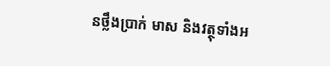នថ្លឹងប្រាក់ មាស និងវត្ថុទាំងអ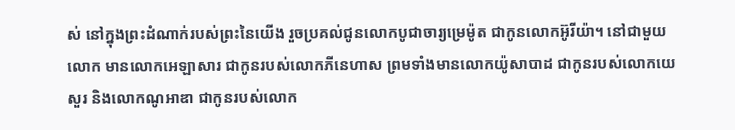ស់ នៅក្នុងព្រះដំណាក់របស់ព្រះនៃយើង រួចប្រគល់ជូនលោកបូជាចារ្យម្រេម៉ូត ជាកូនលោកអ៊ូរីយ៉ា។ នៅជាមួយលោក មានលោកអេឡាសារ ជាកូនរបស់លោកភីនេហាស ព្រមទាំងមានលោកយ៉ូសាបាដ ជាកូនរបស់លោកយេសួរ និងលោកណូអាឌា ជាកូនរបស់លោក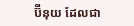ប៊ីនុយ ដែលជា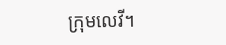ក្រុមលេវី។